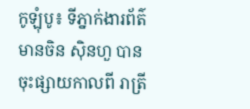កូឡុំបូ៖ ទីភ្នាក់ងារព័ត៌មានចិន ស៊ិនហួ បានចុះផ្សាយកាលពី រាត្រី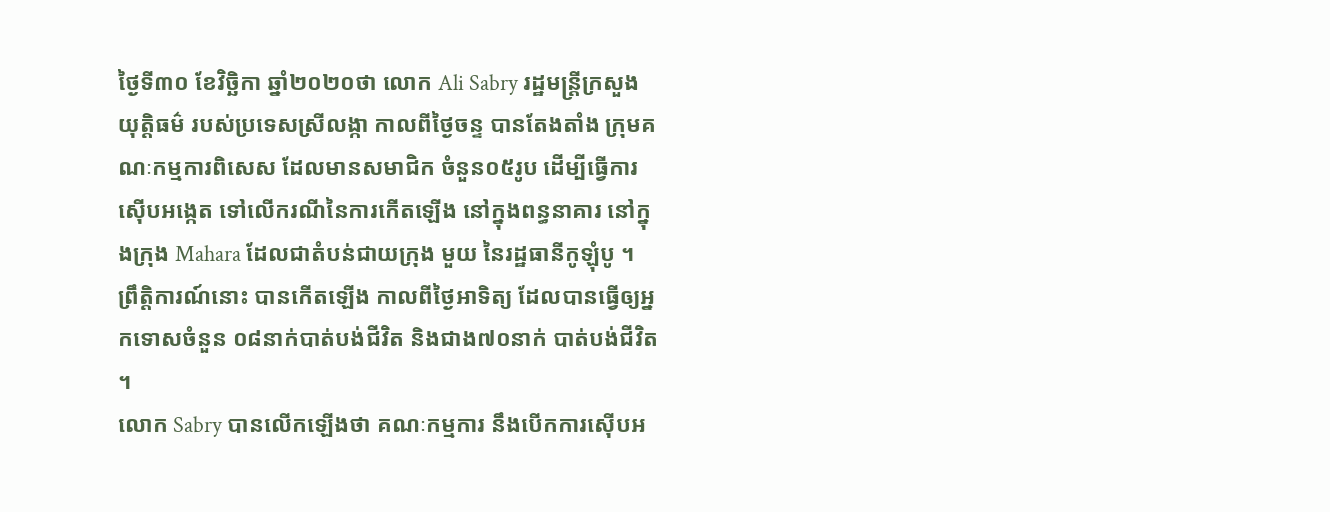ថ្ងៃទី៣០ ខែវិច្ឆិកា ឆ្នាំ២០២០ថា លោក Ali Sabry រដ្ឋមន្ត្រីក្រសួងយុត្តិធម៌ របស់ប្រទេសស្រីលង្កា កាលពីថ្ងៃចន្ទ បានតែងតាំង ក្រុមគណៈកម្មការពិសេស ដែលមានសមាជិក ចំនួន០៥រូប ដើម្បីធ្វើការស៊ើបអង្កេត ទៅលើករណីនៃការកើតឡើង នៅក្នុងពន្ធនាគារ នៅក្នុងក្រុង Mahara ដែលជាតំបន់ជាយក្រុង មួយ នៃរដ្ឋធានីកូឡុំបូ ។
ព្រឹត្តិការណ៍នោះ បានកើតឡើង កាលពីថ្ងៃអាទិត្យ ដែលបានធ្វើឲ្យអ្នកទោសចំនួន ០៨នាក់បាត់បង់ជីវិត និងជាង៧០នាក់ បាត់បង់ជីវិត ។
លោក Sabry បានលើកឡើងថា គណៈកម្មការ នឹងបើកការស៊ើបអ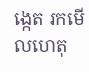ង្កេត រកមើលហេតុ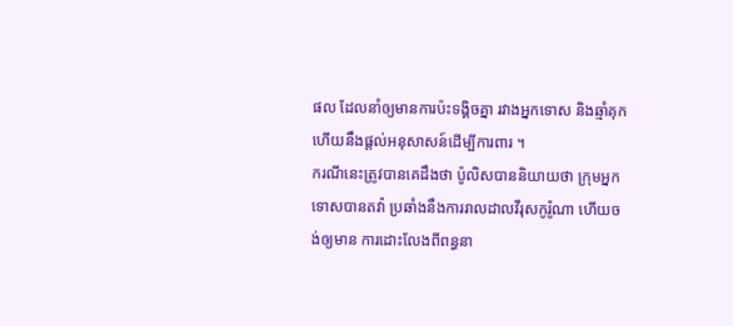ផល ដែលនាំឲ្យមានការប៉ះទង្គិចគ្នា រវាងអ្នកទោស និងឆ្មាំគុក ហើយនឹងផ្តល់អនុសាសន៍ដើម្បីការពារ ។
ករណីនេះត្រូវបានគេដឹងថា ប៉ូលិសបាននិយាយថា ក្រុមអ្នកទោសបានតវ៉ា ប្រឆាំងនឹងការរាលដាលវីរុសកូរ៉ូណា ហើយចង់ឲ្យមាន ការដោះលែងពីពន្ធនា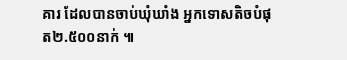គារ ដែលបានចាប់ឃុំឃាំង អ្នកទោសតិចបំផុត២.៥០០នាក់ ៕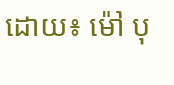ដោយ៖ ម៉ៅ បុ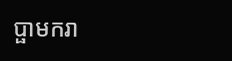ប្ផាមករា